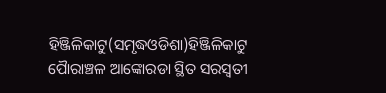ହିଞ୍ଜିଳିକାଟୁ(ସମୃଦ୍ଧଓଡିଶା)ହିଞ୍ଜିଳିକାଟୁ ପୋୖରାଞ୍ଚଳ ଆଙ୍କୋରଡା ସ୍ଥିତ ସରସ୍ବତୀ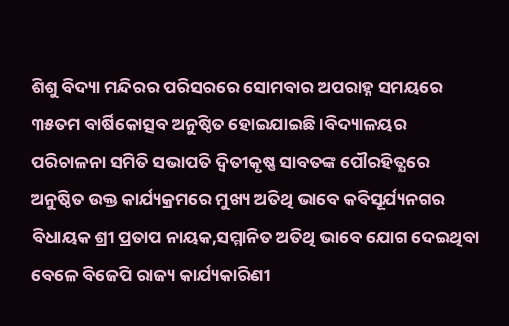ଶିଶୁ ବିଦ୍ୟା ମନ୍ଦିରର ପରିସରରେ ସୋମବାର ଅପରାହ୍ନ ସମୟରେ ୩୫ତମ ବାର୍ଷିକୋତ୍ସବ ଅନୁଷ୍ଠିତ ହୋଇଯାଇଛି ।ବିଦ୍ୟାଳୟର ପରିଚାଳନା ସମିତି ସଭାପତି ଦ୍ବିତୀକୃଷ୍ଣ ସାବତଙ୍କ ପୌରହିତ୍ଯରେ ଅନୁଷ୍ଠିତ ଉକ୍ତ କାର୍ଯ୍ୟକ୍ରମରେ ମୁଖ୍ୟ ଅତିଥି ଭାବେ କବିସୂର୍ଯ୍ୟନଗର ବିଧାୟକ ଶ୍ରୀ ପ୍ରତାପ ନାୟକ,ସମ୍ମାନିତ ଅତିଥି ଭାବେ ଯୋଗ ଦେଇଥିବା ବେଳେ ବିଜେପି ରାଜ୍ୟ କାର୍ଯ୍ୟକାରିଣୀ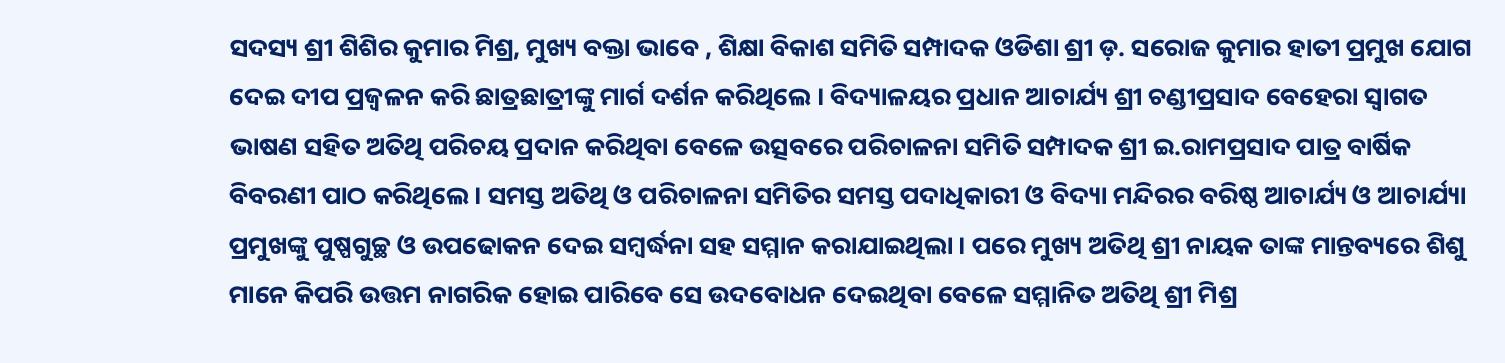ସଦସ୍ୟ ଶ୍ରୀ ଶିଶିର କୁମାର ମିଶ୍ର, ମୁଖ୍ୟ ବକ୍ତା ଭାବେ , ଶିକ୍ଷା ବିକାଶ ସମିତି ସମ୍ପାଦକ ଓଡିଶା ଶ୍ରୀ ଡ଼. ସରୋଜ କୁମାର ହାତୀ ପ୍ରମୁଖ ଯୋଗ ଦେଇ ଦୀପ ପ୍ରଜ୍ବଳନ କରି ଛାତ୍ରଛାତ୍ରୀଙ୍କୁ ମାର୍ଗ ଦର୍ଶନ କରିଥିଲେ । ବିଦ୍ୟାଳୟର ପ୍ରଧାନ ଆଚାର୍ଯ୍ୟ ଶ୍ରୀ ଚଣ୍ଡୀପ୍ରସାଦ ବେହେରା ସ୍ୱାଗତ ଭାଷଣ ସହିତ ଅତିଥି ପରିଚୟ ପ୍ରଦାନ କରିଥିବା ବେଳେ ଉତ୍ସବରେ ପରିଚାଳନା ସମିତି ସମ୍ପାଦକ ଶ୍ରୀ ଇ.ରାମପ୍ରସାଦ ପାତ୍ର ବାର୍ଷିକ ବିବରଣୀ ପାଠ କରିଥିଲେ । ସମସ୍ତ ଅତିଥି ଓ ପରିଚାଳନା ସମିତିର ସମସ୍ତ ପଦାଧିକାରୀ ଓ ବିଦ୍ୟା ମନ୍ଦିରର ବରିଷ୍ଠ ଆଚାର୍ଯ୍ୟ ଓ ଆଚାର୍ଯ୍ୟା ପ୍ରମୁଖଙ୍କୁ ପୁଷ୍ପଗୁଚ୍ଛ ଓ ଉପଢୋକନ ଦେଇ ସମ୍ବର୍ଦ୍ଧନା ସହ ସମ୍ମାନ କରାଯାଇଥିଲା । ପରେ ମୁଖ୍ୟ ଅତିଥି ଶ୍ରୀ ନାୟକ ତାଙ୍କ ମାନ୍ତବ୍ୟରେ ଶିଶୁ ମାନେ କିପରି ଉତ୍ତମ ନାଗରିକ ହୋଇ ପାରିବେ ସେ ଉଦବୋଧନ ଦେଇଥିବା ବେଳେ ସମ୍ମାନିତ ଅତିଥି ଶ୍ରୀ ମିଶ୍ର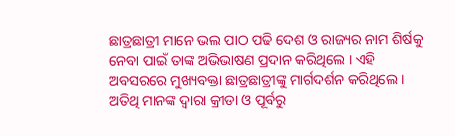ଛାତ୍ରଛାତ୍ରୀ ମାନେ ଭଲ ପାଠ ପଢି ଦେଶ ଓ ରାଜ୍ୟର ନାମ ଶିର୍ଷକୁ ନେବା ପାଇଁ ତାଙ୍କ ଅଭିଭାଷଣ ପ୍ରଦାନ କରିଥିଲେ । ଏହି ଅବସରରେ ମୁଖ୍ୟବକ୍ତା ଛାତ୍ରଛାତ୍ରୀଙ୍କୁ ମାର୍ଗଦର୍ଶନ କରିଥିଲେ । ଅତିଥି ମାନଙ୍କ ଦ୍ବାରା କ୍ରୀଡା ଓ ପୂର୍ବରୁ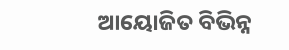ଆୟୋଜିତ ବିଭିନ୍ନ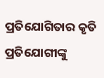ପ୍ରତିଯୋଗିତାର କୃତି ପ୍ରତିଯୋଗୀଙ୍କୁ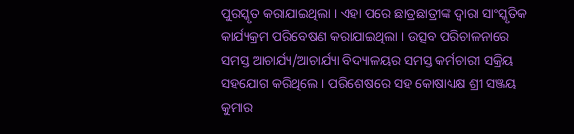ପୁରସ୍କୃତ କରାଯାଇଥିଲା । ଏହା ପରେ ଛାତ୍ରଛାତ୍ରୀଙ୍କ ଦ୍ଵାରା ସାଂସ୍କୃତିକ କାର୍ଯ୍ୟକ୍ରମ ପରିବେଷଣ କରାଯାଇଥିଲା । ଉତ୍ସବ ପରିଚାଳନାରେ ସମସ୍ତ ଆଚାର୍ଯ୍ୟ/ଆଚାର୍ଯ୍ୟା ବିଦ୍ୟାଳୟର ସମସ୍ତ କର୍ମଚାରୀ ସକ୍ରିୟ ସହଯୋଗ କରିଥିଲେ । ପରିଶେଷରେ ସହ କୋଷାଧ୍ୟକ୍ଷ ଶ୍ରୀ ସଞ୍ଜୟ କୁମାର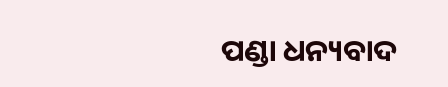ପଣ୍ଡା ଧନ୍ୟବାଦ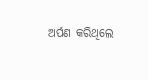ଅର୍ପଣ କରିଥିଲେ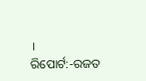।
ରିପୋର୍ଟ:-ରଜତ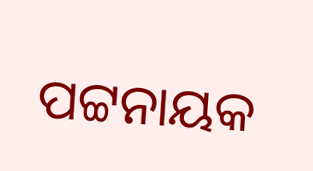ପଟ୍ଟନାୟକ